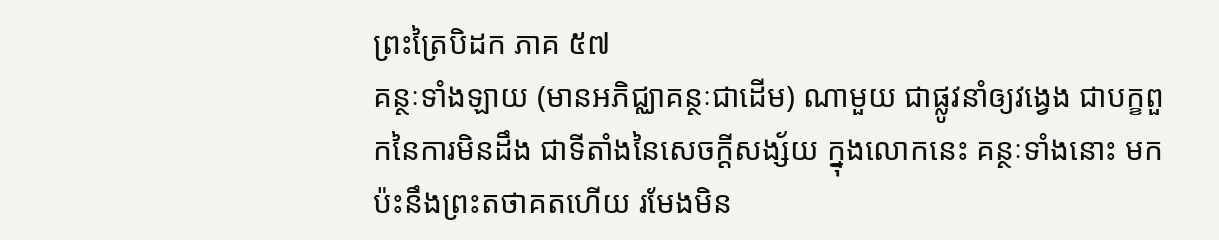ព្រះត្រៃបិដក ភាគ ៥៧
គន្ថៈទាំងឡាយ (មានអភិជ្ឈាគន្ថៈជាដើម) ណាមួយ ជាផ្លូវនាំឲ្យវង្វេង ជាបក្ខពួកនៃការមិនដឹង ជាទីតាំងនៃសេចក្ដីសង្ស័យ ក្នុងលោកនេះ គន្ថៈទាំងនោះ មកប៉ះនឹងព្រះតថាគតហើយ រមែងមិន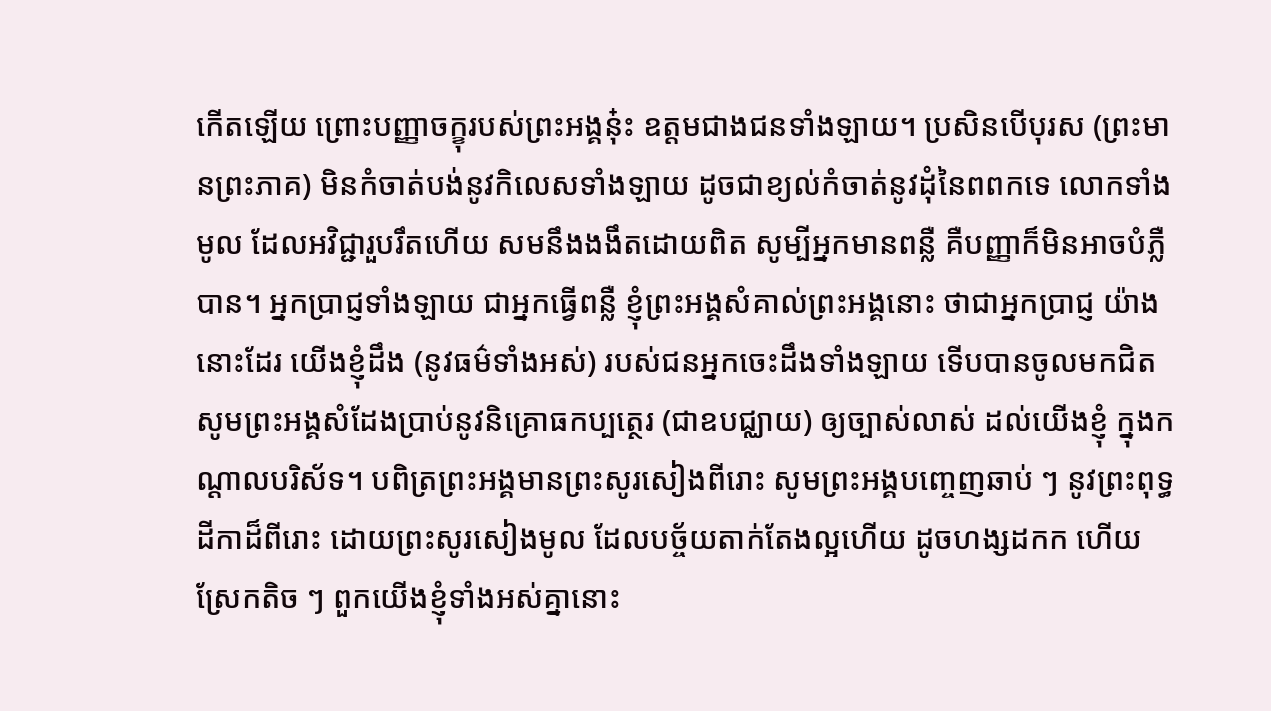កើតឡើយ ព្រោះបញ្ញាចក្ខុរបស់ព្រះអង្គនុ៎ះ ឧត្តមជាងជនទាំងឡាយ។ ប្រសិនបើបុរស (ព្រះមានព្រះភាគ) មិនកំចាត់បង់នូវកិលេសទាំងឡាយ ដូចជាខ្យល់កំចាត់នូវដុំនៃពពកទេ លោកទាំងមូល ដែលអវិជ្ជារួបរឹតហើយ សមនឹងងងឹតដោយពិត សូម្បីអ្នកមានពន្លឺ គឺបញ្ញាក៏មិនអាចបំភ្លឺបាន។ អ្នកប្រាជ្ញទាំងឡាយ ជាអ្នកធ្វើពន្លឺ ខ្ញុំព្រះអង្គសំគាល់ព្រះអង្គនោះ ថាជាអ្នកប្រាជ្ញ យ៉ាងនោះដែរ យើងខ្ញុំដឹង (នូវធម៌ទាំងអស់) របស់ជនអ្នកចេះដឹងទាំងឡាយ ទើបបានចូលមកជិត សូមព្រះអង្គសំដែងប្រាប់នូវនិគ្រោធកប្បត្ថេរ (ជាឧបជ្ឈាយ) ឲ្យច្បាស់លាស់ ដល់យើងខ្ញុំ ក្នុងកណ្ដាលបរិស័ទ។ បពិត្រព្រះអង្គមានព្រះសូរសៀងពីរោះ សូមព្រះអង្គបញ្ចេញឆាប់ ៗ នូវព្រះពុទ្ធដីកាដ៏ពីរោះ ដោយព្រះសូរសៀងមូល ដែលបច្ច័យតាក់តែងល្អហើយ ដូចហង្សដកក ហើយស្រែកតិច ៗ ពួកយើងខ្ញុំទាំងអស់គ្នានោះ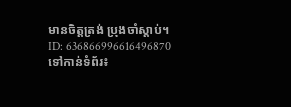មានចិត្តត្រង់ ប្រុងចាំស្ដាប់។
ID: 636866996616496870
ទៅកាន់ទំព័រ៖